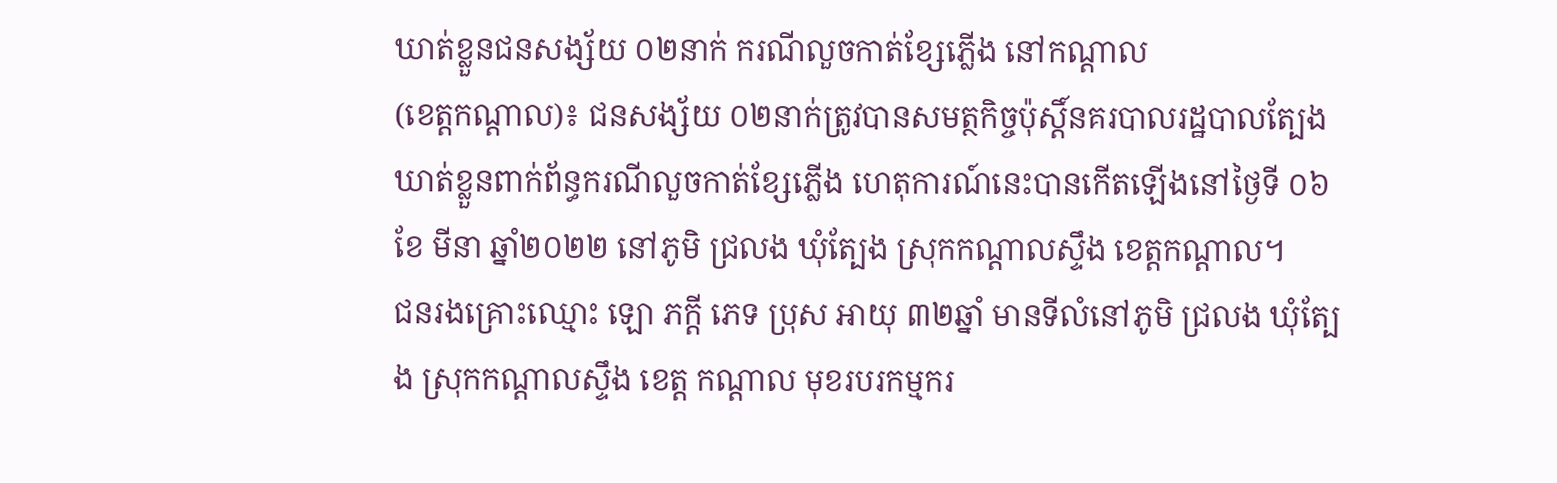ឃាត់ខ្លួនជនសង្ស័យ ០២នាក់ ករណីលួចកាត់ខ្សែភ្លើង នៅកណ្តាល
(ខេត្តកណ្តាល)៖ ជនសង្ស័យ ០២នាក់ត្រូវបានសមត្ថកិច្ចប៉ុស្តិ៍នគរបាលរដ្ឋបាលត្បែងឃាត់ខ្លួនពាក់ព័ន្ធករណីលួចកាត់ខ្សែភ្លើង ហេតុការណ៍នេះបានកើតឡើងនៅថ្ងៃទី ០៦ ខែ មីនា ឆ្នាំ២០២២ នៅភូមិ ជ្រលង ឃុំត្បែង ស្រុកកណ្ដាលស្ទឹង ខេត្តកណ្ដាល។
ជនរងគ្រោះឈ្មោះ ឡោ ភក្តី ភេទ ប្រុស អាយុ ៣២ឆ្នាំ មានទីលំនៅភូមិ ជ្រលង ឃុំត្បែង ស្រុកកណ្តាលស្ទឹង ខេត្ត កណ្តាល មុខរបរកម្មករ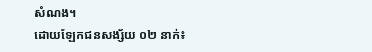សំណង។
ដោយឡែកជនសង្ស័យ ០២ នាក់៖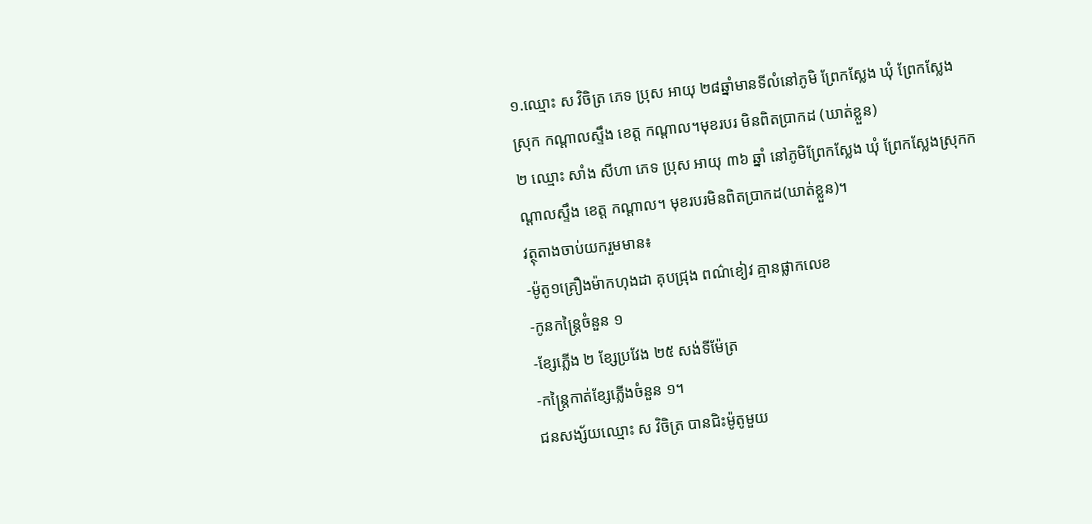១.ឈ្មោះ ស វិចិត្រ ភេទ ប្រុស អាយុ ២៨ឆ្នាំមានទីលំនៅភូមិ ព្រែកស្លែង ឃុំ ព្រែកស្លែង ស្រុក កណ្ដាលស្ទឹង ខេត្ត កណ្ដាល។មុខរបរ មិនពិតប្រាកដ (ឃាត់ខ្លួន)
២ ឈ្មោះ សាំង សីហា ភេទ ប្រុស អាយុ ៣៦ ឆ្នាំ នៅភូមិព្រែកស្លែង ឃុំ ព្រែកស្លែងស្រុកកណ្ដាលស្ទឹង ខេត្ត កណ្ដាល។ មុខរបរមិនពិតប្រាកដ(ឃាត់ខ្លួន)។
វត្ថុតាងចាប់យករួមមាន៖
-ម៉ូតូ១គ្រឿងម៉ាកហុងដា គុបជ្រុង ពណ៌ខៀវ គ្មានផ្លាកលេខ
-កូនកន្រ្តៃចំនួន ១
-ខ្សែភ្លើង ២ ខ្សែប្រវែង ២៥ សង់ទីម៉ែត្រ
-កន្រ្តៃកាត់ខ្សែភ្លើងចំនួន ១។
ជនសង្ស័យឈ្មោះ ស វិចិត្រ បានជិះម៉ូតូមួយ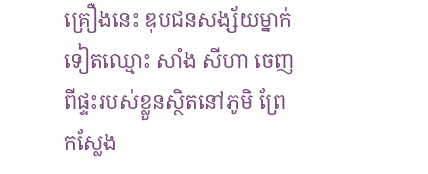គ្រឿងនេះ ឌុបជនសង្ស័យម្នាក់ទៀតឈ្មោះ សាំង សីហា ចេញពីផ្ទះរបស់ខ្លួនស្ថិតនៅភូមិ ព្រែកស្លែង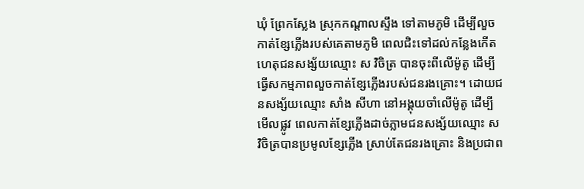ឃុំ ព្រែកស្លែង ស្រុកកណ្ដាលស្ទឹង ទៅតាមភូមិ ដើម្បីលួចកាត់ខ្សែភ្លើងរបស់គេតាមភូមិ ពេលជិះទៅដល់កន្លែងកើតហេតុជនសង្ស័យឈ្មោះ ស វិចិត្រ បានចុះពីលើម៉ូតូ ដើម្បីធ្វើសកម្មភាពលួចកាត់ខ្សែភ្លើងរបស់ជនរងគ្រោះ។ ដោយជនសង្ស័យឈ្មោះ សាំង សីហា នៅអង្គុយចាំលើម៉ូតូ ដើម្បីមើលផ្លូវ ពេលកាត់ខ្សែភ្លើងដាច់ភ្លាមជនសង្ស័យឈ្មោះ ស វិចិត្របានប្រមូលខ្សែភ្លើង ស្រាប់តែជនរងគ្រោះ និងប្រជាព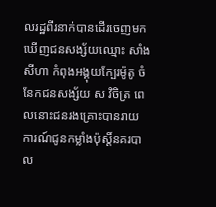លរដ្ឋពីរនាក់បានដើរចេញមកឃើញជនសង្ស័យឈ្មោះ សាំង សីហា កំពុងអង្គុយក្បែរម៉ូតូ ចំនែកជនសង្ស័យ ស វិចិត្រ ពេលនោះជនរងគ្រោះបានរាយការណ៍ជូនកម្លាំងប៉ុស្តិ៍នគរបាល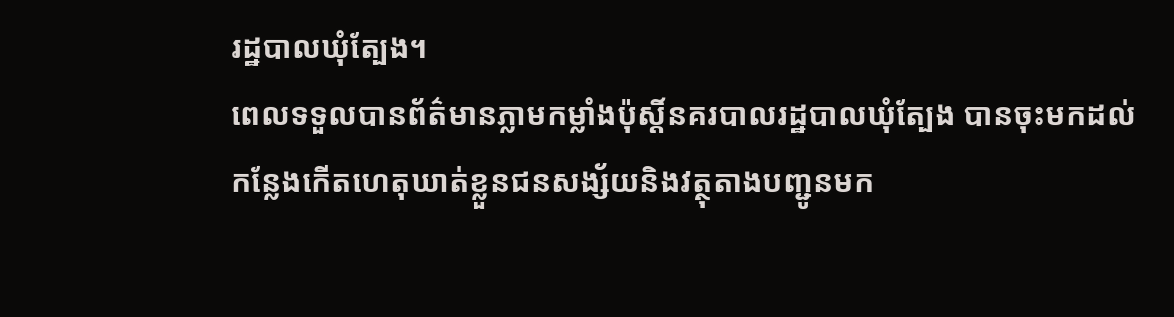រដ្ឋបាលឃុំត្បែង។
ពេលទទួលបានព័ត៌មានភ្លាមកម្លាំងប៉ុស្តិ៍នគរបាលរដ្ឋបាលឃុំត្បែង បានចុះមកដល់កន្លែងកើតហេតុឃាត់ខ្លួនជនសង្ស័យនិងវត្ថុតាងបញ្ជូនមក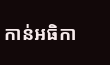កាន់អធិកា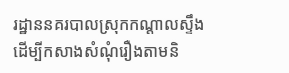រដ្ឋាននគរបាលស្រុកកណ្តាលស្ទឹងដើម្បីកសាងសំណុំរឿងតាមនិ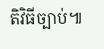តិវិធីច្បាប់៕